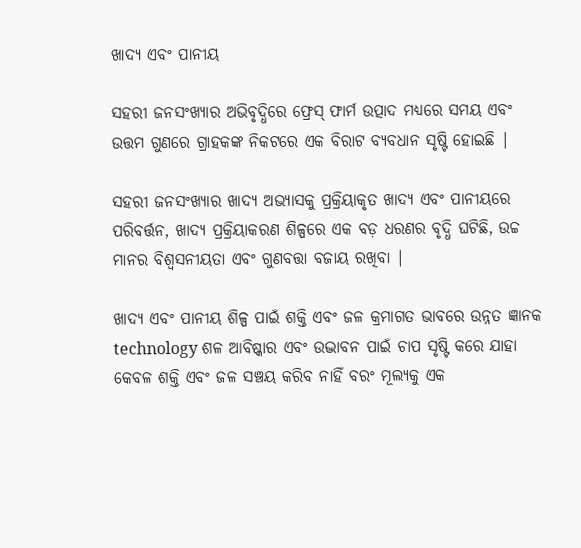ଖାଦ୍ୟ ଏବଂ ପାନୀୟ

ସହରୀ ଜନସଂଖ୍ୟାର ଅଭିବୃଦ୍ଧିରେ ଫ୍ରେସ୍ ଫାର୍ମ ଉତ୍ପାଦ ମଧ୍ୟରେ ସମୟ ଏବଂ ଉତ୍ତମ ଗୁଣରେ ଗ୍ରାହକଙ୍କ ନିକଟରେ ଏକ ବିରାଟ ବ୍ୟବଧାନ ସୃଷ୍ଟି ହୋଇଛି |

ସହରୀ ଜନସଂଖ୍ୟାର ଖାଦ୍ୟ ଅଭ୍ୟାସକୁ ପ୍ରକ୍ରିୟାକୃତ ଖାଦ୍ୟ ଏବଂ ପାନୀୟରେ ପରିବର୍ତ୍ତନ, ଖାଦ୍ୟ ପ୍ରକ୍ରିୟାକରଣ ଶିଳ୍ପରେ ଏକ ବଡ଼ ଧରଣର ବୃଦ୍ଧି ଘଟିଛି, ଉଚ୍ଚ ମାନର ବିଶ୍ୱସନୀୟତା ଏବଂ ଗୁଣବତ୍ତା ବଜାୟ ରଖିବା |

ଖାଦ୍ୟ ଏବଂ ପାନୀୟ ଶିଳ୍ପ ପାଇଁ ଶକ୍ତି ଏବଂ ଜଳ କ୍ରମାଗତ ଭାବରେ ଉନ୍ନତ ଜ୍ଞାନକ technology ଶଳ ଆବିଷ୍କାର ଏବଂ ଉଦ୍ଭାବନ ପାଇଁ ଚାପ ସୃଷ୍ଟି କରେ ଯାହା କେବଳ ଶକ୍ତି ଏବଂ ଜଳ ସଞ୍ଚୟ କରିବ ନାହିଁ ବରଂ ମୂଲ୍ୟକୁ ଏକ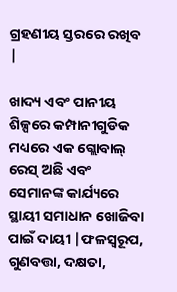ଗ୍ରହଣୀୟ ସ୍ତରରେ ରଖିବ |

ଖାଦ୍ୟ ଏବଂ ପାନୀୟ ଶିଳ୍ପରେ କମ୍ପାନୀଗୁଡିକ ମଧ୍ୟରେ ଏକ ଗ୍ଲୋବାଲ୍ ରେସ୍ ଅଛି ଏବଂ ସେମାନଙ୍କ କାର୍ଯ୍ୟରେ ସ୍ଥାୟୀ ସମାଧାନ ଖୋଜିବା ପାଇଁ ଦାୟୀ |ଫଳସ୍ୱରୂପ, ଗୁଣବତ୍ତା, ଦକ୍ଷତା,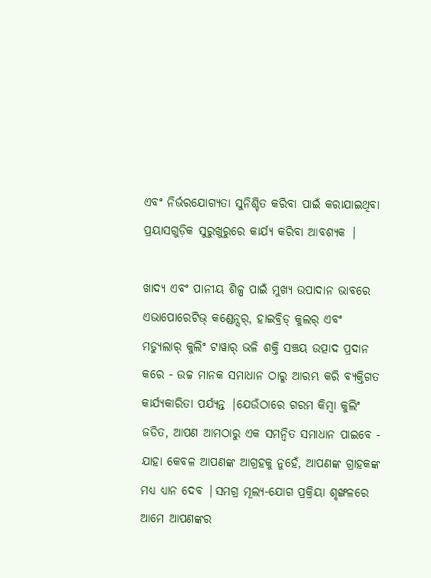ଏବଂ ନିର୍ଭରଯୋଗ୍ୟତା ସୁନିଶ୍ଚିତ କରିବା ପାଇଁ କରାଯାଇଥିବା ପ୍ରୟାସଗୁଡ଼ିକ ସୁରୁଖୁରୁରେ କାର୍ଯ୍ୟ କରିବା ଆବଶ୍ୟକ |

ଖାଦ୍ୟ ଏବଂ ପାନୀୟ ଶିଳ୍ପ ପାଇଁ ମୁଖ୍ୟ ଉପାଦାନ ଭାବରେ ଏଭାପୋରେଟିଭ୍ କଣ୍ଡେନ୍ସର୍, ହାଇବ୍ରିଡ୍ କୁଲର୍ ଏବଂ ମଡ୍ୟୁଲାର୍ କୁଲିଂ ଟାୱାର୍ ଭଳି ଶକ୍ତି ସଞ୍ଚୟ ଉତ୍ପାଦ ପ୍ରଦାନ କରେ - ଉଚ୍ଚ ମାନକ ସମାଧାନ ଠାରୁ ଆରମ୍ଭ କରି ବ୍ୟକ୍ତିଗତ କାର୍ଯ୍ୟକାରିତା ପର୍ଯ୍ୟନ୍ତ |ଯେଉଁଠାରେ ଗରମ କିମ୍ବା କୁଲିଂ ଜଡିତ, ଆପଣ ଆମଠାରୁ ଏକ ସମନ୍ୱିତ ସମାଧାନ ପାଇବେ - ଯାହା କେବଳ ଆପଣଙ୍କ ଆଗ୍ରହକୁ ନୁହେଁ, ଆପଣଙ୍କ ଗ୍ରାହକଙ୍କ ମଧ୍ୟ ଧ୍ୟାନ ଦେବ |ସମଗ୍ର ମୂଲ୍ୟ-ଯୋଗ ପ୍ରକ୍ରିୟା ଶୃଙ୍ଖଳରେ ଆମେ ଆପଣଙ୍କର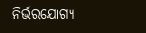ନିର୍ଭରଯୋଗ୍ୟ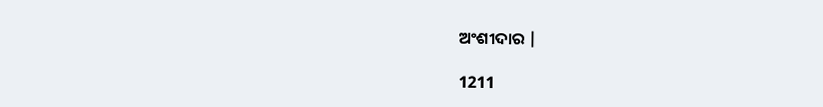ଅଂଶୀଦାର |

1211